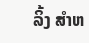ລິ້ງ ສຳຫ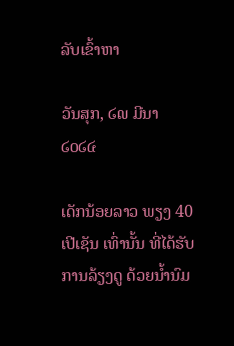ລັບເຂົ້າຫາ

ວັນສຸກ, ໒໙ ມີນາ ໒໐໒໔

ເດັກນ້ອຍລາວ ພຽງ 40 ເປີເຊັນ ເທົ່ານັ້ນ ທີ່ໄດ້ຮັບການລ້ຽງດູ ດ້ວຍນ້ຳນົມ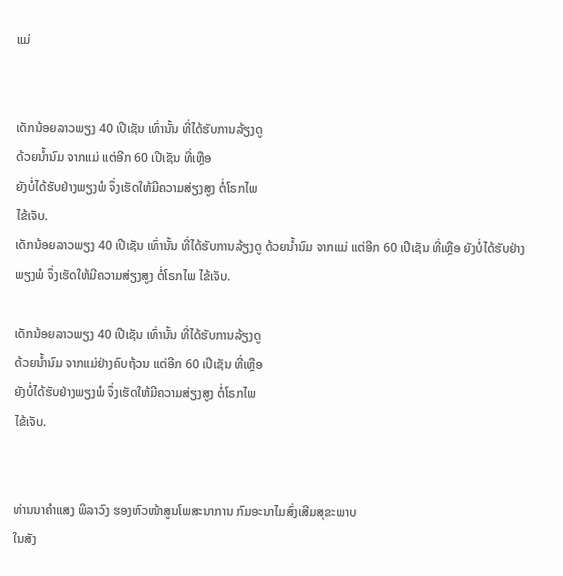ແມ່


ເດັກນ້ອຍລາວພຽງ 40 ເປີເຊັນ ເທົ່ານັ້ນ ທີ່ໄດ້ຮັບການລ້ຽງດູ
ດ້ວຍນ້ຳນົມ ຈາກແມ່ ແຕ່ອີກ 60 ເປີເຊັນ ທີ່ເຫຼືອ
ຍັງບໍ່ໄດ້ຮັບຢ່າງພຽງພໍ ຈຶ່ງເຮັດໃຫ້ມີຄວາມສ່ຽງສູງ ຕໍ່ໂຣກໄພ
ໄຂ້ເຈັບ.
ເດັກນ້ອຍລາວພຽງ 40 ເປີເຊັນ ເທົ່ານັ້ນ ທີ່ໄດ້ຮັບການລ້ຽງດູ ດ້ວຍນ້ຳນົມ ຈາກແມ່ ແຕ່ອີກ 60 ເປີເຊັນ ທີ່ເຫຼືອ ຍັງບໍ່ໄດ້ຮັບຢ່າງພຽງພໍ ຈຶ່ງເຮັດໃຫ້ມີຄວາມສ່ຽງສູງ ຕໍ່ໂຣກໄພ ໄຂ້ເຈັບ.

ເດັກນ້ອຍລາວພຽງ 40 ເປີເຊັນ ເທົ່ານັ້ນ ທີ່ໄດ້ຮັບການລ້ຽງດູ
ດ້ວຍນ້ຳນົມ ຈາກແມ່ຢ່າງຄົບຖ້ວນ ແຕ່ອີກ 60 ເປີເຊັນ ທີ່ເຫຼືອ
ຍັງບໍ່ໄດ້ຮັບຢ່າງພຽງພໍ ຈຶ່ງເຮັດໃຫ້ມີຄວາມສ່ຽງສູງ ຕໍ່ໂຣກໄພ
ໄຂ້ເຈັບ.


ທ່ານນາຄຳແສງ ພິລາວົງ ຮອງຫົວໜ້າສູນໂພສະນາການ ກົມອະນາໄມສົ່ງເສີມສຸຂະພາບ
ໃນສັງ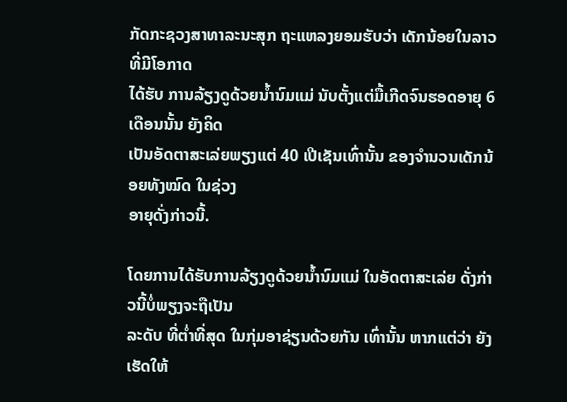ກັດກະຊວງສາທາລະນະສຸກ ຖະແຫລງຍອມຮັບວ່າ ເດັກນ້ອຍໃນລາວທີ່ມີໂອກາດ
ໄດ້ຮັບ ການລ້ຽງດູດ້ວຍນ້ຳນົມແມ່ ນັບຕັ້ງແຕ່ມື້ເກີດຈົນຮອດອາຍຸ 6 ເດືອນນັ້ນ ຍັງຄິດ
ເປັນອັດຕາສະເລ່ຍພຽງແຕ່ 40 ເປີເຊັນເທົ່ານັ້ນ ຂອງຈຳນວນເດັກນ້ອຍທັງໝົດ ໃນຊ່ວງ
ອາຍຸດັ່ງກ່າວນີ້.

ໂດຍການໄດ້ຮັບການລ້ຽງດູດ້ວຍນ້ຳນົມແມ່ ໃນອັດຕາສະເລ່ຍ ດັ່ງກ່າວນີ້ບໍ່ພຽງຈະຖືເປັນ
ລະດັບ ທີ່ຕ່ຳທີ່ສຸດ ໃນກຸ່ມອາຊ່ຽນດ້ວຍກັນ ເທົ່ານັ້ນ ຫາກແຕ່ວ່າ ຍັງເຮັດໃຫ້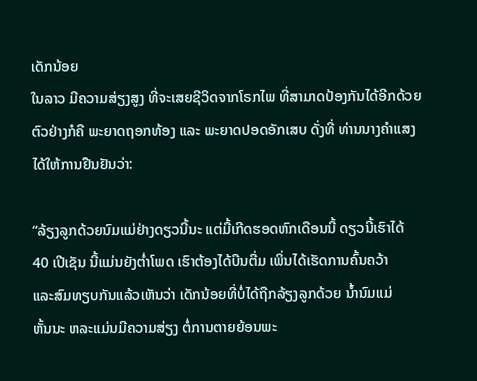ເດັກນ້ອຍ
ໃນລາວ ມີຄວາມສ່ຽງສູງ ທີ່ຈະເສຍຊີວິດຈາກໂຣກໄພ ທີ່ສາມາດປ້ອງກັນໄດ້ອີກດ້ວຍ
ຕົວຢ່າງກໍຄື ພະຍາດຖອກທ້ອງ ແລະ ພະຍາດປອດອັກເສບ ດັ່ງທີ່ ທ່ານນາງຄຳແສງ
ໄດ້ໃຫ້ການຢືນຢັນວ່າ:

“ລ້ຽງລູກດ້ວຍນົມແມ່ຢ່າງດຽວນີ້ນະ ແຕ່ມື້ເກີດຮອດຫົກເດືອນນີ້ ດຽວນີ້ເຮົາໄດ້
40 ເປີເຊັນ ນີ້ແມ່ນຍັງຕ່ຳໂພດ ເຮົາຕ້ອງໄດ້ບືນຕື່ມ ເພິ່ນໄດ້ເຮັດການຄົ້ນຄວ້າ
ແລະສົມທຽບກັນແລ້ວເຫັນວ່າ ເດັກນ້ອຍທີ່ບໍ່ໄດ້ຖືກລ້ຽງລູກດ້ວຍ ນ້ຳນົມແມ່
ຫັ້ນນະ ຫລະແມ່ນມີຄວາມສ່ຽງ ຕໍ່ການຕາຍຍ້ອນພະ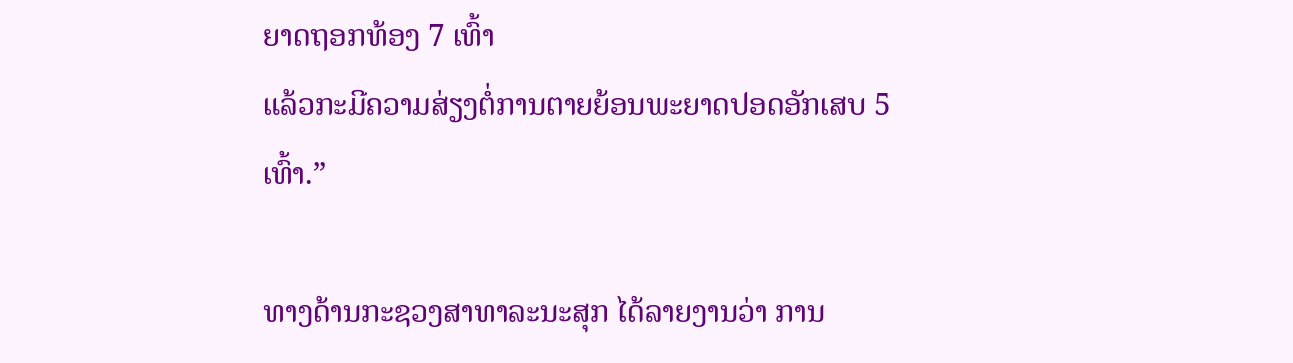ຍາດຖອກທ້ອງ 7 ເທົ້າ
ແລ້ວກະມີຄວາມສ່ຽງຕໍ່ການຕາຍຍ້ອນພະຍາດປອດອັກເສບ 5 ເທົ້າ.”

ທາງດ້ານກະຊວງສາທາລະນະສຸກ ໄດ້ລາຍງານວ່າ ການ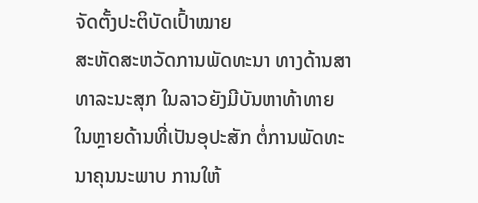ຈັດຕັ້ງປະຕິບັດເປົ້າໝາຍ
ສະຫັດສະຫວັດການພັດທະນາ ທາງດ້ານສາທາລະນະສຸກ ໃນລາວຍັງມີບັນຫາທ້າທາຍ
ໃນຫຼາຍດ້ານທີ່ເປັນອຸປະສັກ ຕໍ່ການພັດທະນາຄຸນນະພາບ ການໃຫ້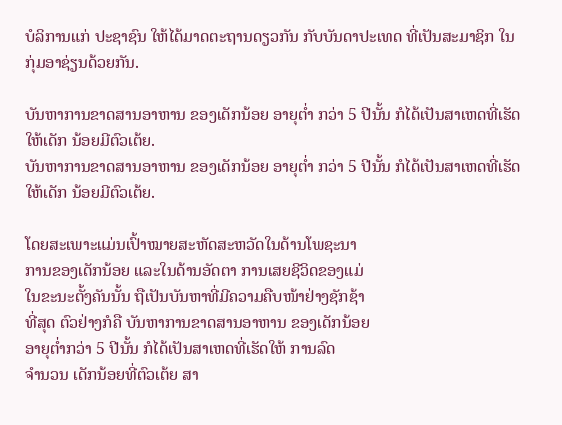ບໍລິການແກ່ ປະຊາຊົນ ໃຫ້ໄດ້ມາດຕະຖານດຽວກັນ ກັບບັນດາປະເທດ ທີ່ເປັນສະມາຊິກ ໃນກຸ່ມອາຊ່ຽນດ້ວຍກັນ.

ບັນຫາການຂາດສານອາຫານ ຂອງເດັກນ້ອຍ ອາຍຸຕ່ຳ ກວ່າ 5 ປີນັ້ນ ກໍໄດ້ເປັນສາເຫດທີ່ເຮັດໃຫ້ເດັກ ນ້ອຍມີຕົວເຕ້ຍ.
ບັນຫາການຂາດສານອາຫານ ຂອງເດັກນ້ອຍ ອາຍຸຕ່ຳ ກວ່າ 5 ປີນັ້ນ ກໍໄດ້ເປັນສາເຫດທີ່ເຮັດໃຫ້ເດັກ ນ້ອຍມີຕົວເຕ້ຍ.

ໂດຍສະເພາະແມ່ນເປົ້າໝາຍສະຫັດສະຫວັດໃນດ້ານໂພຊະນາ
ການຂອງເດັກນ້ອຍ ແລະໃນດ້ານອັດຕາ ການເສຍຊີວິດຂອງແມ່
ໃນຂະນະຕັ້ງຄັນນັ້ນ ຖືເປັນບັນຫາທີ່ມີຄວາມຄືບໜ້າຢ່າງຊັກຊ້າ
ທີ່ສຸດ ຕົວຢ່າງກໍຄື ບັນຫາການຂາດສານອາຫານ ຂອງເດັກນ້ອຍ
ອາຍຸຕ່ຳກວ່າ 5 ປີນັ້ນ ກໍໄດ້ເປັນສາເຫດທີ່ເຮັດໃຫ້ ການລົດ
ຈຳນວນ ເດັກນ້ອຍທີ່ຕົວເຕ້ຍ ສາ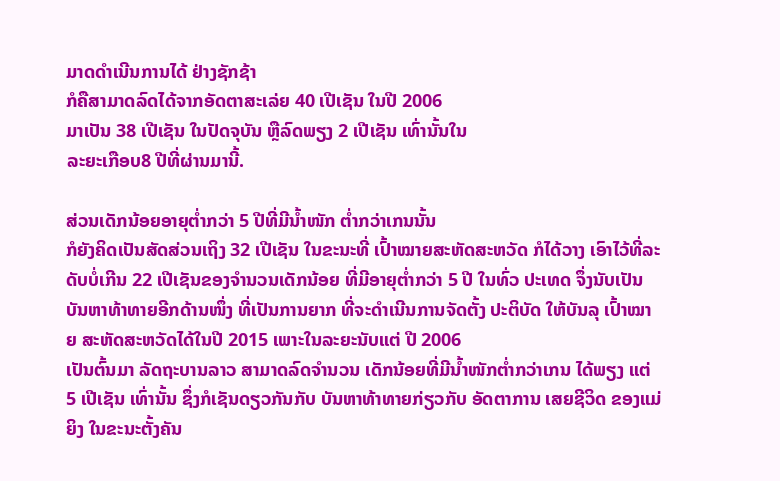ມາດດຳເນີນການໄດ້ ຢ່າງຊັກຊ້າ
ກໍຄືສາມາດລົດໄດ້ຈາກອັດຕາສະເລ່ຍ 40 ເປີເຊັນ ໃນປີ 2006
ມາເປັນ 38 ເປີເຊັນ ໃນປັດຈຸບັນ ຫຼືລົດພຽງ 2 ເປີເຊັນ ເທົ່ານັ້ນໃນ
ລະຍະເກືອບ8 ປີທີ່ຜ່ານມານີ້.

ສ່ວນເດັກນ້ອຍອາຍຸຕ່ຳກວ່າ 5 ປີທີ່ມີນ້ຳໜັກ ຕ່ຳກວ່າເກນນັ້ນ
ກໍຍັງຄິດເປັນສັດສ່ວນເຖິງ 32 ເປີເຊັນ ໃນຂະນະທີ່ ເປົ້າໝາຍສະຫັດສະຫວັດ ກໍໄດ້ວາງ ເອົາໄວ້ທີ່ລະດັບບໍ່ເກີນ 22 ເປີເຊັນຂອງຈຳນວນເດັກນ້ອຍ ທີ່ມີອາຍຸຕ່ຳກວ່າ 5 ປີ ໃນທົ່ວ ປະເທດ ຈຶ່ງນັບເປັນບັນຫາທ້າທາຍອີກດ້ານໜຶ່ງ ທີ່ເປັນການຍາກ ທີ່ຈະດຳເນີນການຈັດຕັ້ງ ປະຕິບັດ ໃຫ້ບັນລຸ ເປົ້າໝາຍ ສະຫັດສະຫວັດໄດ້ໃນປີ 2015 ເພາະໃນລະຍະນັບແຕ່ ປີ 2006
ເປັນຕົ້ນມາ ລັດຖະບານລາວ ສາມາດລົດຈຳນວນ ເດັກນ້ອຍທີ່ມີນ້ຳໜັກຕ່ຳກວ່າເກນ ໄດ້ພຽງ ແຕ່ 5 ເປີເຊັນ ເທົ່ານັ້ນ ຊຶ່ງກໍເຊັນດຽວກັນກັບ ບັນຫາທ້າທາຍກ່ຽວກັບ ອັດຕາການ ເສຍຊີວິດ ຂອງແມ່ຍິງ ໃນຂະນະຕັ້ງຄັນ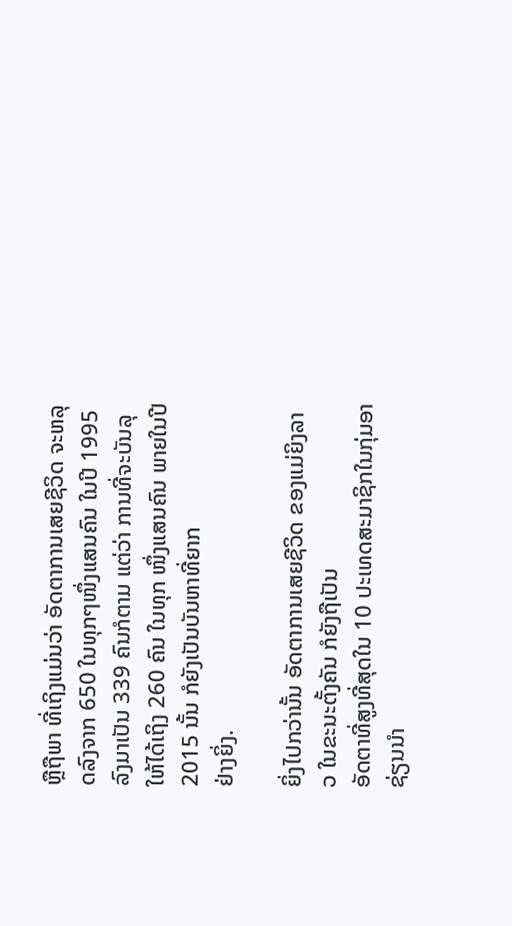ຫຼືຖືພາ ທີ່ເຖິງແມ່ນວ່າ ອັດຕາການເສຍຊີວິດ ຈະຫລຸດລົງຈາກ 650 ໃນທຸກໆໜຶ່ງແສນຄົນ ໃນປີ 1995 ລົງມາເປັນ 339 ຄົນກໍຕາມ ແຕ່ວ່າ ການທີ່ຈະບັນລຸ ໃຫ້ໄດ້ເຖິງ 260 ຄົນ ໃນທຸກ ໜຶ່ງແສນຄົນ ພາຍໃນປີ 2015 ນັ້ນ ກໍຍັງເປັນບັນຫາທີ່ຍາກ
ຢ່າງຍິ່ງ.

ຍິ່ງໄປກວ່ານັ້ນ ອັດຕາການເສຍຊີວິດ ຂອງແມ່ຍິງລາວ ໃນຂະນະຕັ້ງຄັນ ກໍຍັງຖືເປັນ
ອັດຕາທີ່ສູງທີ່ສຸດໃນ 10 ປະເທດສະມາຊິກໃນກຸ່ມອາຊ່ຽນນຳ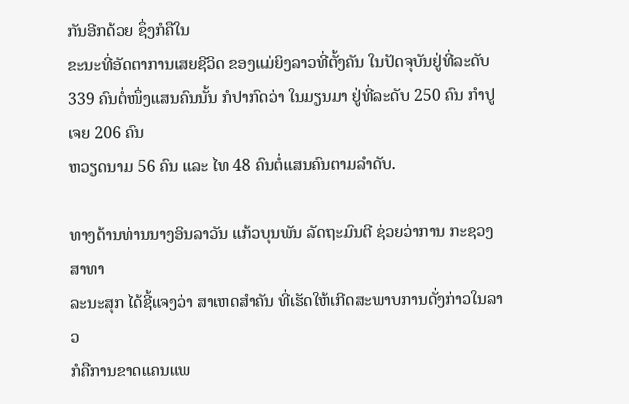ກັນອີກດ້ວຍ ຊຶ່ງກໍຄືໃນ
ຂະນະທີ່ອັດຕາການເສຍຊີວິດ ຂອງແມ່ຍິງລາວທີ່ຕັ້ງຄັນ ໃນປັດຈຸບັນຢູ່ທີ່ລະດັບ 339 ຄົນຕໍ່ໜຶ່ງແສນຄົນນັ້ນ ກໍປາກົດວ່າ ໃນມຽນມາ ຢູ່ທີ່ລະດັບ 250 ຄົນ ກຳປູເຈຍ 206 ຄົນ
ຫວຽດນາມ 56 ຄົນ ແລະ ໄທ 48 ຄົນຕໍ່ແສນຄົນຕາມລຳດັບ.

ທາງດ້ານທ່ານນາງອິນລາວັນ ແກ້ວບຸນພັນ ລັດຖະມົນຕີ ຊ່ວຍວ່າການ ກະຊວງສາທາ
ລະນະສຸກ ໄດ້ຊີ້ແຈງວ່າ ສາເຫດສຳຄັນ ທີ່ເຮັດໃຫ້ເກີດສະພາບການດັ່ງກ່າວໃນລາວ
ກໍຄືການຂາດແຄນແພ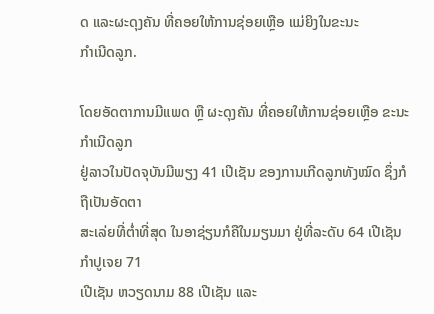ດ ແລະຜະດຸງຄັນ ທີ່ຄອຍໃຫ້ການຊ່ອຍເຫຼືອ ແມ່ຍິງໃນຂະນະ
ກຳເນີດລູກ.

ໂດຍອັດຕາການມີແພດ ຫຼື ຜະດຸງຄັນ ທີ່ຄອຍໃຫ້ການຊ່ອຍເຫຼືອ ຂະນະກຳເນີດລູກ
ຢູ່ລາວໃນປັດຈຸບັນມີພຽງ 41 ເປີເຊັນ ຂອງການເກີດລູກທັງໝົດ ຊຶ່ງກໍຖືເປັນອັດຕາ
ສະເລ່ຍທີ່ຕ່ຳທີ່ສຸດ ໃນອາຊ່ຽນກໍຄືໃນມຽນມາ ຢູ່ທີ່ລະດັບ 64 ເປີເຊັນ ກຳປູເຈຍ 71
ເປີເຊັນ ຫວຽດນາມ 88 ເປີເຊັນ ແລະ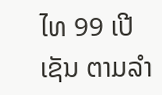ໄທ 99 ເປີເຊັນ ຕາມລຳ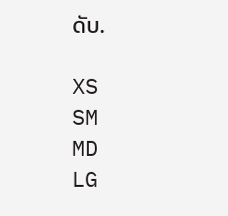ດັບ.

XS
SM
MD
LG